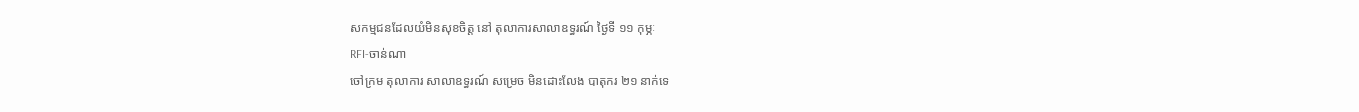សកម្មជនដែលយំមិនសុខចិត្ត នៅ តុលាការសាលាឧទ្ធរណ៍ ថ្ងៃទី ១១ កុម្ភៈ
RFI-ចាន់ណា
ចៅក្រម តុលាការ សាលាឧទ្ធរណ៍ សម្រេច មិនដោះលែង បាតុករ ២១ នាក់ទេ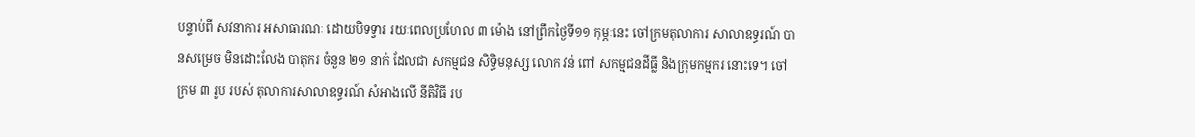បន្ទាប់ពី សវនាការ អសាធារណៈ ដោយបិទទ្វារ រយៈពេលប្រហែល ៣ ម៉ោង នៅព្រឹកថ្ងៃទី១១ កុម្ភៈនេះ ចៅក្រមតុលាការ សាលាឧទ្ធរណ៍ បានសម្រេច មិនដោះលែង បាតុករ ចំនួន ២១ នាក់ ដែលជា សកម្មជន សិទ្ធិមនុស្ស លោក វន់ ពៅ សកម្មជនដីធ្លី និងក្រុមកម្មករ នោះទេ។ ចៅក្រម ៣ រូប របស់ តុលាការសាលាឧទ្ធរណ៍ សំអាងលើ នីតិវិធី រប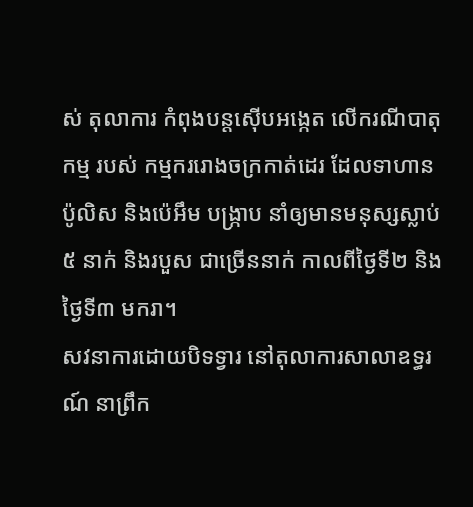ស់ តុលាការ កំពុងបន្តស៊ើបអង្កេត លើករណីបាតុកម្ម របស់ កម្មកររោងចក្រកាត់ដេរ ដែលទាហាន ប៉ូលិស និងប៉េអឹម បង្ក្រាប នាំឲ្យមានមនុស្សស្លាប់ ៥ នាក់ និងរបួស ជាច្រើននាក់ កាលពីថ្ងៃទី២ និងថ្ងៃទី៣ មករា។
សវនាការដោយបិទទ្វារ នៅតុលាការសាលាឧទ្ធរណ៍ នាព្រឹក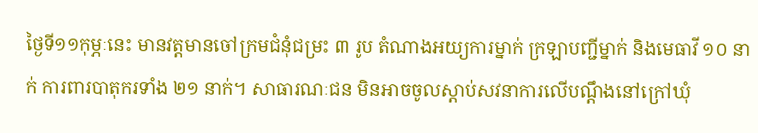ថ្ងៃទី១១កុម្ភៈនេះ មានវត្តមានចៅក្រមជំនុំជម្រះ ៣ រូប តំណាងអយ្យការម្នាក់ ក្រឡាបញ្ជីម្នាក់ និងមេធាវី ១០ នាក់ ការពារបាតុករទាំង ២១ នាក់។ សាធារណៈជន មិនអាចចូលស្តាប់សវនាការលើបណ្តឹងនៅក្រៅឃុំ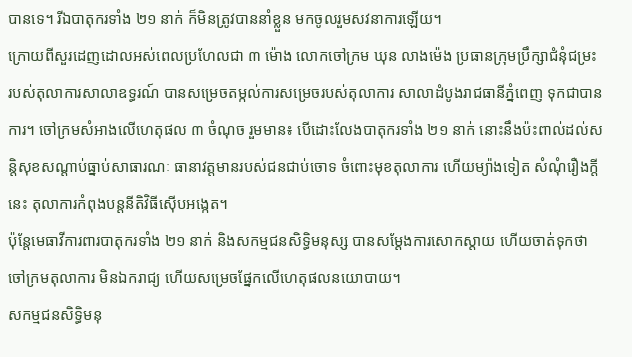បានទេ។ រីឯបាតុករទាំង ២១ នាក់ ក៏មិនត្រូវបាននាំខ្លួន មកចូលរួមសវនាការឡើយ។
ក្រោយពីសួរដេញដោលអស់ពេលប្រហែលជា ៣ ម៉ោង លោកចៅក្រម ឃុន លាងម៉េង ប្រធានក្រុមប្រឹក្សាជំនុំជម្រះ របស់តុលាការសាលាឧទ្ធរណ៍ បានសម្រេចតម្កល់ការសម្រេចរបស់តុលាការ សាលាដំបូងរាជធានីភ្នំពេញ ទុកជាបានការ។ ចៅក្រមសំអាងលើហេតុផល ៣ ចំណុច រួមមាន៖ បើដោះលែងបាតុករទាំង ២១ នាក់ នោះនឹងប៉ះពាល់ដល់សន្តិសុខសណ្តាប់ធ្នាប់សាធារណៈ ធានាវត្តមានរបស់ជនជាប់ចោទ ចំពោះមុខតុលាការ ហើយម្យ៉ាងទៀត សំណុំរឿងក្តីនេះ តុលាការកំពុងបន្តនីតិវិធីស៊ើបអង្កេត។
ប៉ុន្តែមេធាវីការពារបាតុករទាំង ២១ នាក់ និងសកម្មជនសិទ្ធិមនុស្ស បានសម្តែងការសោកស្តាយ ហើយចាត់ទុកថា ចៅក្រមតុលាការ មិនឯករាជ្យ ហើយសម្រេចផ្នែកលើហេតុផលនយោបាយ។
សកម្មជនសិទ្ធិមនុ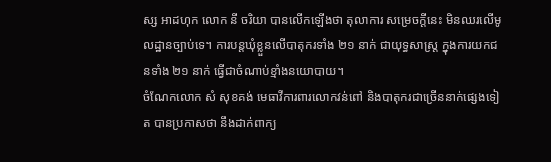ស្ស អាដហុក លោក នី ចរិយា បានលើកឡើងថា តុលាការ សម្រេចក្តីនេះ មិនឈរលើមូលដ្ឋានច្បាប់ទេ។ ការបន្តឃុំខ្លួនលើបាតុករទាំង ២១ នាក់ ជាយុទ្ធសាស្ត្រ ក្នុងការយកជនទាំង ២១ នាក់ ធ្វើជាចំណាប់ខ្មាំងនយោបាយ។
ចំណែកលោក សំ សុខគង់ មេធាវីការពារលោកវន់ពៅ និងបាតុករជាច្រើននាក់ផ្សេងទៀត បានប្រកាសថា នឹងដាក់ពាក្យ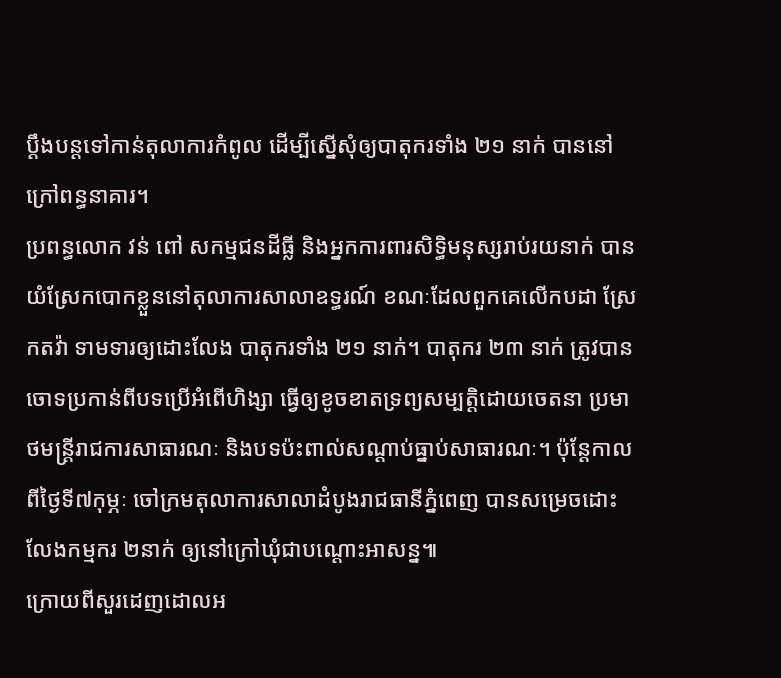ប្តឹងបន្តទៅកាន់តុលាការកំពូល ដើម្បីស្នើសុំឲ្យបាតុករទាំង ២១ នាក់ បាននៅក្រៅពន្ធនាគារ។
ប្រពន្ធលោក វន់ ពៅ សកម្មជនដីធ្លី និងអ្នកការពារសិទ្ធិមនុស្សរាប់រយនាក់ បានយំស្រែកបោកខ្លួននៅតុលាការសាលាឧទ្ធរណ៍ ខណៈដែលពួកគេលើកបដា ស្រែកតវ៉ា ទាមទារឲ្យដោះលែង បាតុករទាំង ២១ នាក់។ បាតុករ ២៣ នាក់ ត្រូវបានចោទប្រកាន់ពីបទប្រើអំពើហិង្សា ធ្វើឲ្យខូចខាតទ្រព្យសម្បត្តិដោយចេតនា ប្រមាថមន្ត្រីរាជការសាធារណៈ និងបទប៉ះពាល់សណ្តាប់ធ្នាប់សាធារណៈ។ ប៉ុន្តែកាលពីថ្ងៃទី៧កុម្ភៈ ចៅក្រមតុលាការសាលាដំបូងរាជធានីភ្នំពេញ បានសម្រេចដោះលែងកម្មករ ២នាក់ ឲ្យនៅក្រៅឃុំជាបណ្តោះអាសន្ន៕
ក្រោយពីសួរដេញដោលអ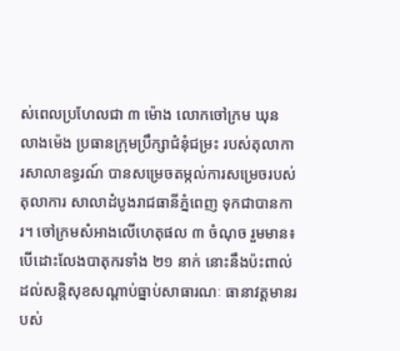ស់ពេលប្រហែលជា ៣ ម៉ោង លោកចៅក្រម ឃុន លាងម៉េង ប្រធានក្រុមប្រឹក្សាជំនុំជម្រះ របស់តុលាការសាលាឧទ្ធរណ៍ បានសម្រេចតម្កល់ការសម្រេចរបស់តុលាការ សាលាដំបូងរាជធានីភ្នំពេញ ទុកជាបានការ។ ចៅក្រមសំអាងលើហេតុផល ៣ ចំណុច រួមមាន៖ បើដោះលែងបាតុករទាំង ២១ នាក់ នោះនឹងប៉ះពាល់ដល់សន្តិសុខសណ្តាប់ធ្នាប់សាធារណៈ ធានាវត្តមានរបស់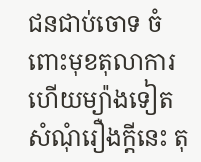ជនជាប់ចោទ ចំពោះមុខតុលាការ ហើយម្យ៉ាងទៀត សំណុំរឿងក្តីនេះ តុ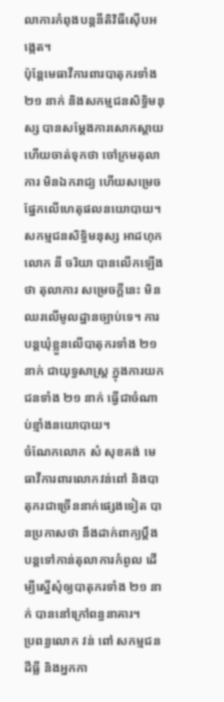លាការកំពុងបន្តនីតិវិធីស៊ើបអង្កេត។
ប៉ុន្តែមេធាវីការពារបាតុករទាំង ២១ នាក់ និងសកម្មជនសិទ្ធិមនុស្ស បានសម្តែងការសោកស្តាយ ហើយចាត់ទុកថា ចៅក្រមតុលាការ មិនឯករាជ្យ ហើយសម្រេចផ្នែកលើហេតុផលនយោបាយ។
សកម្មជនសិទ្ធិមនុស្ស អាដហុក លោក នី ចរិយា បានលើកឡើងថា តុលាការ សម្រេចក្តីនេះ មិនឈរលើមូលដ្ឋានច្បាប់ទេ។ ការបន្តឃុំខ្លួនលើបាតុករទាំង ២១ នាក់ ជាយុទ្ធសាស្ត្រ ក្នុងការយកជនទាំង ២១ នាក់ ធ្វើជាចំណាប់ខ្មាំងនយោបាយ។
ចំណែកលោក សំ សុខគង់ មេធាវីការពារលោកវន់ពៅ និងបាតុករជាច្រើននាក់ផ្សេងទៀត បានប្រកាសថា នឹងដាក់ពាក្យប្តឹងបន្តទៅកាន់តុលាការកំពូល ដើម្បីស្នើសុំឲ្យបាតុករទាំង ២១ នាក់ បាននៅក្រៅពន្ធនាគារ។
ប្រពន្ធលោក វន់ ពៅ សកម្មជនដីធ្លី និងអ្នកកា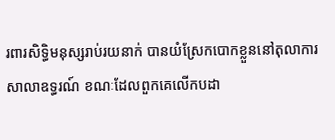រពារសិទ្ធិមនុស្សរាប់រយនាក់ បានយំស្រែកបោកខ្លួននៅតុលាការសាលាឧទ្ធរណ៍ ខណៈដែលពួកគេលើកបដា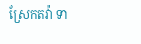ស្រែកតវ៉ា ទា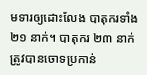មទារឲ្យដោះលែង បាតុករទាំង ២១ នាក់។ បាតុករ ២៣ នាក់ ត្រូវបានចោទប្រកាន់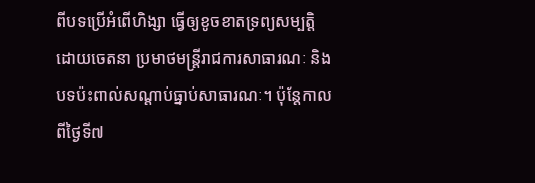ពីបទប្រើអំពើហិង្សា ធ្វើឲ្យខូចខាតទ្រព្យសម្បត្តិដោយចេតនា ប្រមាថមន្ត្រីរាជការសាធារណៈ និងបទប៉ះពាល់សណ្តាប់ធ្នាប់សាធារណៈ។ ប៉ុន្តែកាលពីថ្ងៃទី៧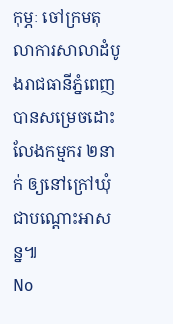កុម្ភៈ ចៅក្រមតុលាការសាលាដំបូងរាជធានីភ្នំពេញ បានសម្រេចដោះលែងកម្មករ ២នាក់ ឲ្យនៅក្រៅឃុំជាបណ្តោះអាសន្ន៕
No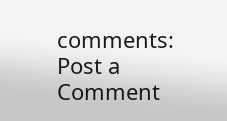comments:
Post a Comment